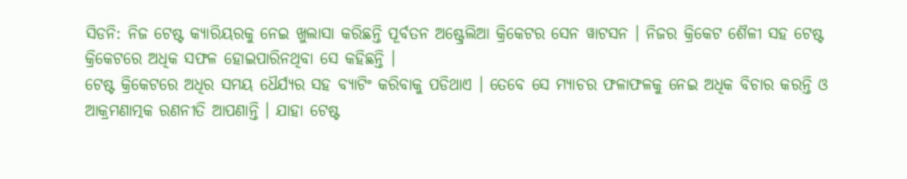ସିଡନି: ନିଜ ଟେଷ୍ଟ କ୍ୟାରିୟରକୁ ନେଇ ଖୁଲାସା କରିଛନ୍ତି ପୂର୍ବତନ ଅଷ୍ଟ୍ରେଲିଆ କ୍ରିକେଟର ସେନ ୱାଟସନ । ନିଜର କ୍ରିକେଟ ଶୈଳୀ ସହ ଟେଷ୍ଟ କ୍ରିକେଟରେ ଅଧିକ ସଫଳ ହୋଇପାରିନଥିବା ସେ କହିଛନ୍ତି ।
ଟେଷ୍ଟ କ୍ରିକେଟରେ ଅଧିର ସମୟ ଧୈର୍ଯ୍ୟର ସହ ବ୍ୟାଟିଂ କରିବାକୁ ପଡିଥାଏ । ତେବେ ସେ ମ୍ୟାଚର ଫଳାଫଳକୁ ନେଇ ଅଧିକ ବିଚାର କରନ୍ତି ଓ ଆକ୍ରମଣାତ୍ମକ ରଣନୀତି ଆପଣାନ୍ତି । ଯାହା ଟେଷ୍ଟ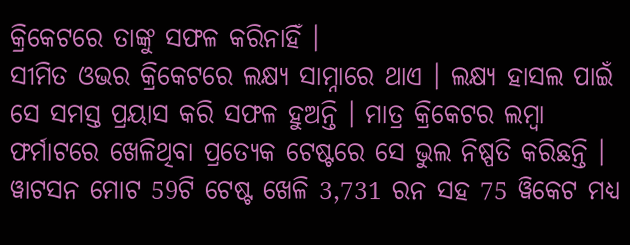କ୍ରିକେଟରେ ତାଙ୍କୁ ସଫଳ କରିନାହିଁ ।
ସୀମିତ ଓଭର କ୍ରିକେଟରେ ଲକ୍ଷ୍ୟ ସାମ୍ନାରେ ଥାଏ । ଲକ୍ଷ୍ୟ ହାସଲ ପାଇଁ ସେ ସମସ୍ତ ପ୍ରୟାସ କରି ସଫଳ ହୁଅନ୍ତି । ମାତ୍ର କ୍ରିକେଟର ଲମ୍ବା ଫର୍ମାଟରେ ଖେଳିଥିବା ପ୍ରତ୍ୟେକ ଟେଷ୍ଟରେ ସେ ଭୁଲ ନିଷ୍ପତି କରିଛନ୍ତି ।
ୱାଟସନ ମୋଟ 59ଟି ଟେଷ୍ଟ ଖେଳି 3,731 ରନ ସହ 75 ୱିକେଟ ମଧ୍ୟ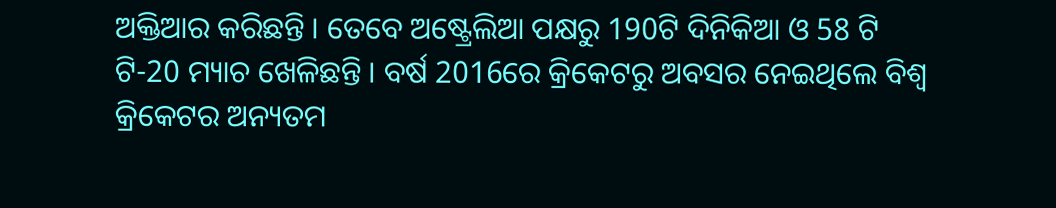ଅକ୍ତିଆର କରିଛନ୍ତି । ତେବେ ଅଷ୍ଟ୍ରେଲିଆ ପକ୍ଷରୁ 190ଟି ଦିନିକିଆ ଓ 58 ଟି ଟି-20 ମ୍ୟାଚ ଖେଳିଛନ୍ତି । ବର୍ଷ 2016ରେ କ୍ରିକେଟରୁ ଅବସର ନେଇଥିଲେ ବିଶ୍ବ କ୍ରିକେଟର ଅନ୍ୟତମ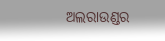ଅଲରାଉଣ୍ଡର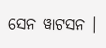ସେନ ୱାଟସନ ।